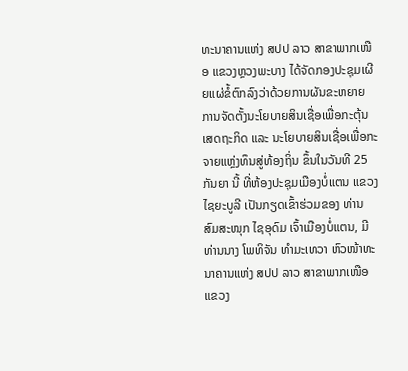ທະນາຄານແຫ່ງ ສປປ ລາວ ສາຂາພາກເໜືອ ແຂວງຫຼວງພະບາງ ໄດ້ຈັດກອງປະຊຸມເຜີຍແຜ່ຂໍ້ຕົກລົງວ່າດ້ວຍການຜັນຂະຫຍາຍ ການຈັດຕັ້ງນະໂຍບາຍສິນເຊື່ອເພື່ອກະຕຸ້ນເສດຖະກິດ ແລະ ນະໂຍບາຍສິນເຊື່ອເພື່ອກະຈາຍແຫຼ່ງທຶນສູ່ທ້ອງຖິ່ນ ຂຶ້ນໃນວັນທີ 25 ກັນຍາ ນີ້ ທີ່ຫ້ອງປະຊຸມເມືອງບໍ່ແຕນ ແຂວງໄຊຍະບູລີ ເປັນກຽດເຂົ້າຮ່ວມຂອງ ທ່ານ ສົມສະໜຸກ ໄຊອຸດົມ ເຈົ້າເມືອງບໍ່ແຕນ, ມີທ່ານນາງ ໂພທິຈັນ ທຳມະເທວາ ຫົວໜ້າທະນາຄານແຫ່ງ ສປປ ລາວ ສາຂາພາກເໜືອ ແຂວງ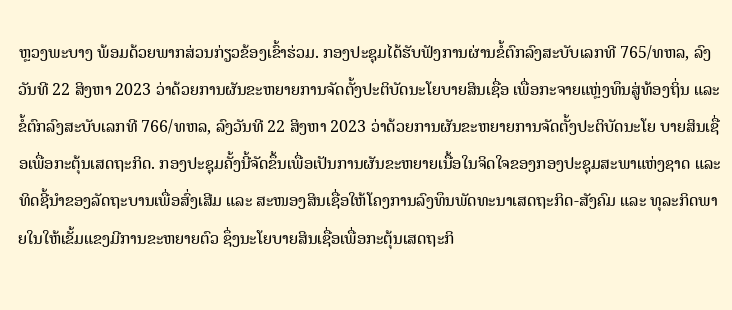ຫຼວງພະບາງ ພ້ອມດ້ວຍພາກສ່ວນກ່ຽວຂ້ອງເຂົ້າຮ່ວມ. ກອງປະຊຸມໄດ້ຮັບຟັງການຜ່ານຂໍ້ຕົກລົງສະບັບເລກທີ 765/ທຫລ, ລົງວັນທີ 22 ສິງຫາ 2023 ວ່າດ້ວຍການຜັນຂະຫຍາຍການຈັດຕັ້ງປະຕິບັດນະໂຍບາຍສິນເຊື່ອ ເພື່ອກະຈາຍແຫຼ່ງທຶນສູ່ທ້ອງຖິ່ນ ແລະ ຂໍ້ຕົກລົງສະບັບເລກທີ 766/ທຫລ, ລົງວັນທີ 22 ສິງຫາ 2023 ວ່າດ້ວຍການຜັນຂະຫຍາຍການຈັດຕັ້ງປະຕິບັດນະໂຍ ບາຍສິນເຊື່ອເພື່ອກະຕຸ້ນເສດຖະກິດ. ກອງປະຊຸມຄັ້ງນີ້ຈັດຂຶ້ນເພື່ອເປັນການຜັນຂະຫຍາຍເນື້ອໃນຈິດໃຈຂອງກອງປະຊຸມສະພາແຫ່ງຊາດ ແລະ ທິດຊີ້ນຳຂອງລັດຖະບານເພື່ອສົ່ງເສີມ ແລະ ສະໜອງສິນເຊື່ອໃຫ້ໂຄງການລົງທຶນພັດທະນາເສດຖະກິດ-ສັງຄົມ ແລະ ທຸລະກິດພາຍໃນໃຫ້ເຂັ້ມແຂງມີການຂະຫຍາຍຕົວ ຊຶ່ງນະໂຍບາຍສິນເຊື່ອເພື່ອກະຕຸ້ນເສດຖະກິ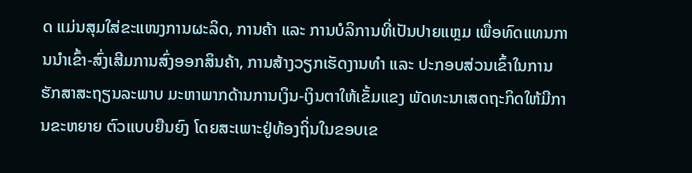ດ ແມ່ນສຸມໃສ່ຂະແໜງການຜະລິດ, ການຄ້າ ແລະ ການບໍລິການທີ່ເປັນປາຍແຫຼມ ເພື່ອທົດແທນການນຳເຂົ້າ-ສົ່ງເສີມການສົ່ງອອກສິນຄ້າ, ການສ້າງວຽກເຮັດງານທຳ ແລະ ປະກອບສ່ວນເຂົ້າໃນການຮັກສາສະຖຽນລະພາບ ມະຫາພາກດ້ານການເງິນ-ເງິນຕາໃຫ້ເຂັ້ມແຂງ ພັດທະນາເສດຖະກິດໃຫ້ມີການຂະຫຍາຍ ຕົວແບບຍືນຍົງ ໂດຍສະເພາະຢູ່ທ້ອງຖິ່ນໃນຂອບເຂ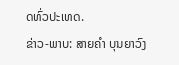ດທົ່ວປະເທດ.
ຂ່າວ-ພາບ: ສາຍຄຳ ບຸນຍາວົງ